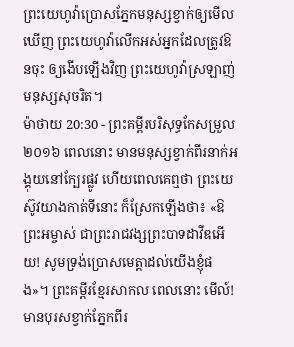ព្រះយេហូវ៉ាប្រោសភ្នែកមនុស្សខ្វាក់ឲ្យមើលឃើញ ព្រះយេហូវ៉ាលើកអស់អ្នកដែលត្រូវឱនចុះ ឲ្យងើបឡើងវិញ ព្រះយេហូវ៉ាស្រឡាញ់មនុស្សសុចរិត។
ម៉ាថាយ 20:30 - ព្រះគម្ពីរបរិសុទ្ធកែសម្រួល ២០១៦ ពេលនោះ មានមនុស្សខ្វាក់ពីរនាក់អង្គុយនៅក្បែរផ្លូវ ហើយពេលគេឮថា ព្រះយេស៊ូវយាងកាត់ទីនោះ ក៏ស្រែកឡើងថា៖ «ឱព្រះអម្ចាស់ ជាព្រះរាជវង្សព្រះបាទដាវីឌអើយ! សូមទ្រង់ប្រោសមេត្តាដល់យើងខ្ញុំផង»។ ព្រះគម្ពីរខ្មែរសាកល ពេលនោះ មើល៍! មានបុរសខ្វាក់ភ្នែកពីរ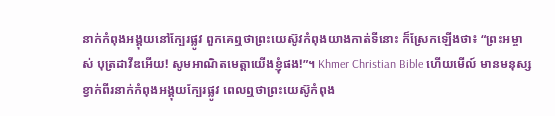នាក់កំពុងអង្គុយនៅក្បែរផ្លូវ ពួកគេឮថាព្រះយេស៊ូវកំពុងយាងកាត់ទីនោះ ក៏ស្រែកឡើងថា៖ “ព្រះអម្ចាស់ បុត្រដាវីឌអើយ! សូមអាណិតមេត្តាយើងខ្ញុំផង!”។ Khmer Christian Bible ហើយមើល៍ មានមនុស្សខ្វាក់ពីរនាក់កំពុងអង្គុយក្បែរផ្លូវ ពេលឮថាព្រះយេស៊ូកំពុង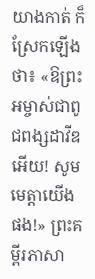យាងកាត់ ក៏ស្រែកឡើងថា៖ «ឱព្រះអម្ចាស់ជាពូជពង្សដាវីឌអើយ! សូមមេត្ដាយើងផង!» ព្រះគម្ពីរភាសា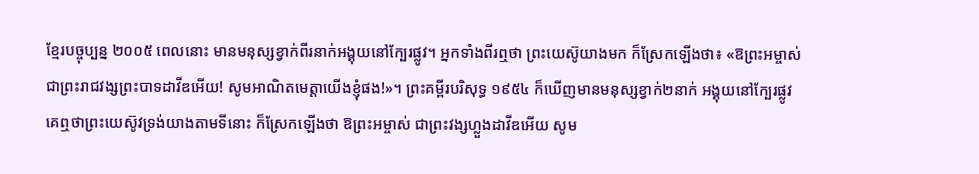ខ្មែរបច្ចុប្បន្ន ២០០៥ ពេលនោះ មានមនុស្សខ្វាក់ពីរនាក់អង្គុយនៅក្បែរផ្លូវ។ អ្នកទាំងពីរឮថា ព្រះយេស៊ូយាងមក ក៏ស្រែកឡើងថា៖ «ឱព្រះអម្ចាស់ ជាព្រះរាជវង្សព្រះបាទដាវីឌអើយ! សូមអាណិតមេត្តាយើងខ្ញុំផង!»។ ព្រះគម្ពីរបរិសុទ្ធ ១៩៥៤ ក៏ឃើញមានមនុស្សខ្វាក់២នាក់ អង្គុយនៅក្បែរផ្លូវ គេឮថាព្រះយេស៊ូវទ្រង់យាងតាមទីនោះ ក៏ស្រែកឡើងថា ឱព្រះអម្ចាស់ ជាព្រះវង្សហ្លួងដាវីឌអើយ សូម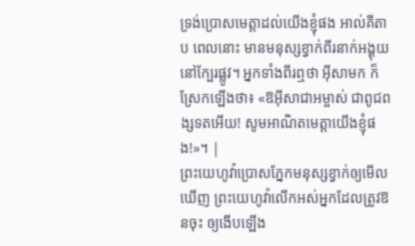ទ្រង់ប្រោសមេត្តាដល់យើងខ្ញុំផង អាល់គីតាប ពេលនោះ មានមនុស្សខ្វាក់ពីរនាក់អង្គុយនៅក្បែរផ្លូវ។ អ្នកទាំងពីរឮថា អ៊ីសាមក ក៏ស្រែកឡើងថា៖ «ឱអ៊ីសាជាអម្ចាស់ ជាពូជពង្សទតអើយ! សូមអាណិតមេត្ដាយើងខ្ញុំផង!»។ |
ព្រះយេហូវ៉ាប្រោសភ្នែកមនុស្សខ្វាក់ឲ្យមើលឃើញ ព្រះយេហូវ៉ាលើកអស់អ្នកដែលត្រូវឱនចុះ ឲ្យងើបឡើង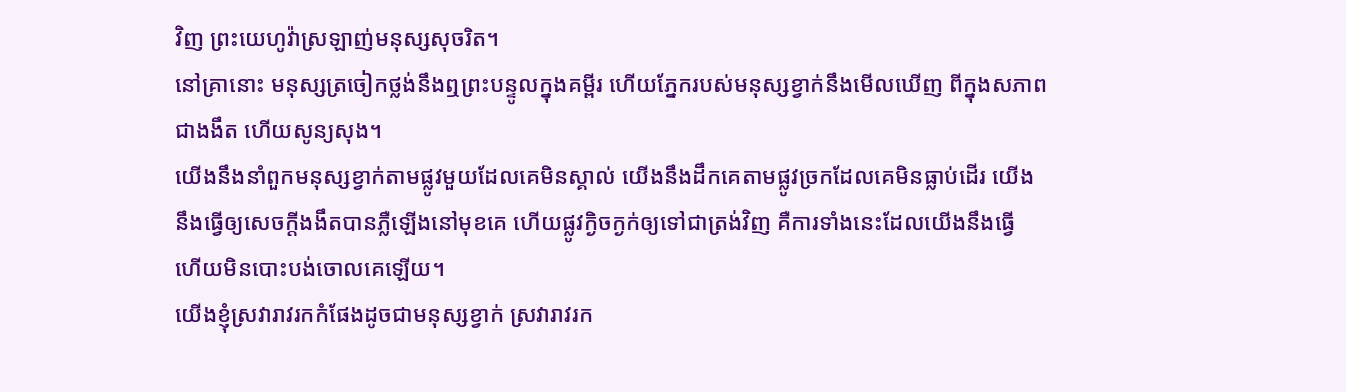វិញ ព្រះយេហូវ៉ាស្រឡាញ់មនុស្សសុចរិត។
នៅគ្រានោះ មនុស្សត្រចៀកថ្លង់នឹងឮព្រះបន្ទូលក្នុងគម្ពីរ ហើយភ្នែករបស់មនុស្សខ្វាក់នឹងមើលឃើញ ពីក្នុងសភាពជាងងឹត ហើយសូន្យសុង។
យើងនឹងនាំពួកមនុស្សខ្វាក់តាមផ្លូវមួយដែលគេមិនស្គាល់ យើងនឹងដឹកគេតាមផ្លូវច្រកដែលគេមិនធ្លាប់ដើរ យើងនឹងធ្វើឲ្យសេចក្ដីងងឹតបានភ្លឺឡើងនៅមុខគេ ហើយផ្លូវក្ងិចក្ងក់ឲ្យទៅជាត្រង់វិញ គឺការទាំងនេះដែលយើងនឹងធ្វើ ហើយមិនបោះបង់ចោលគេឡើយ។
យើងខ្ញុំស្រវារាវរកកំផែងដូចជាមនុស្សខ្វាក់ ស្រវារាវរក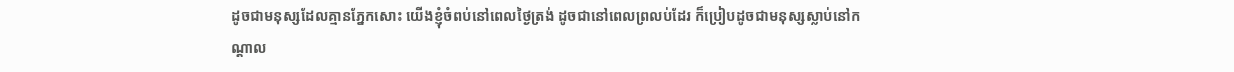ដូចជាមនុស្សដែលគ្មានភ្នែកសោះ យើងខ្ញុំចំពប់នៅពេលថ្ងៃត្រង់ ដូចជានៅពេលព្រលប់ដែរ ក៏ប្រៀបដូចជាមនុស្សស្លាប់នៅកណ្ដាល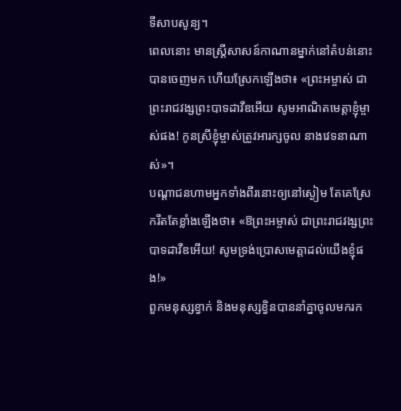ទីសាបសូន្យ។
ពេលនោះ មានស្ត្រីសាសន៍កាណានម្នាក់នៅតំបន់នោះ បានចេញមក ហើយស្រែកឡើងថា៖ «ព្រះអម្ចាស់ ជាព្រះរាជវង្សព្រះបាទដាវីឌអើយ សូមអាណិតមេត្តាខ្ញុំម្ចាស់ផង! កូនស្រីខ្ញុំម្ចាស់ត្រូវអារក្សចូល នាងវេទនាណាស់»។
បណ្តាជនហាមអ្នកទាំងពីរនោះឲ្យនៅស្ងៀម តែគេស្រែករឹតតែខ្លាំងឡើងថា៖ «ឱព្រះអម្ចាស់ ជាព្រះរាជវង្សព្រះបាទដាវីឌអើយ! សូមទ្រង់ប្រោសមេត្តាដល់យើងខ្ញុំផង!»
ពួកមនុស្សខ្វាក់ និងមនុស្សខ្វិនបាននាំគ្នាចូលមករក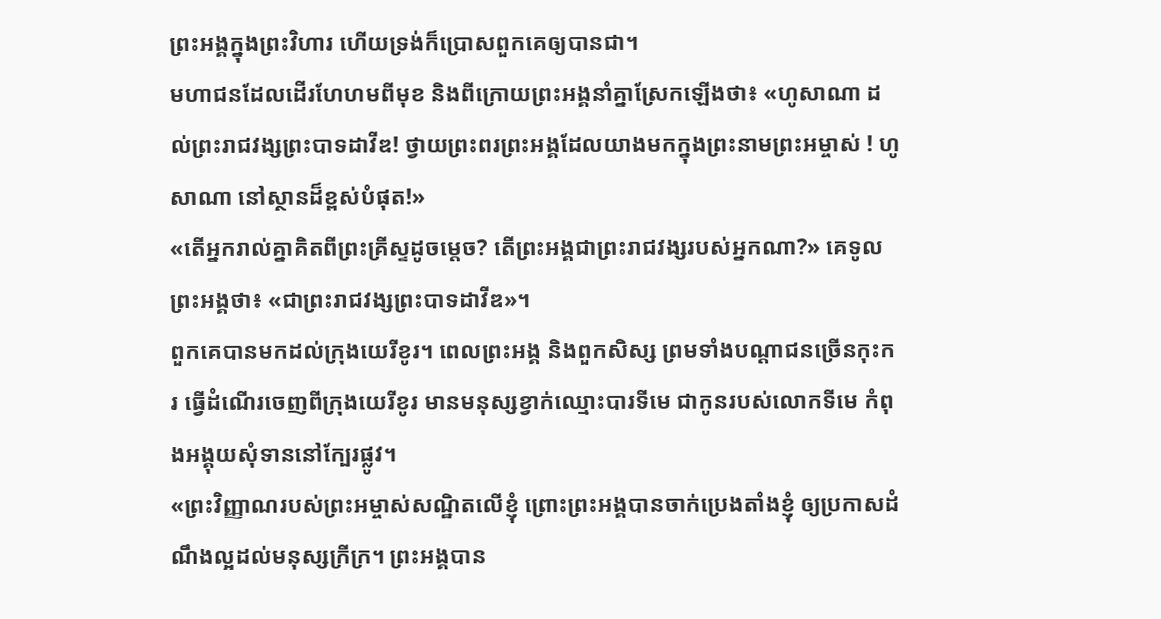ព្រះអង្គក្នុងព្រះវិហារ ហើយទ្រង់ក៏ប្រោសពួកគេឲ្យបានជា។
មហាជនដែលដើរហែហមពីមុខ និងពីក្រោយព្រះអង្គនាំគ្នាស្រែកឡើងថា៖ «ហូសាណា ដល់ព្រះរាជវង្សព្រះបាទដាវីឌ! ថ្វាយព្រះពរព្រះអង្គដែលយាងមកក្នុងព្រះនាមព្រះអម្ចាស់ ! ហូសាណា នៅស្ថានដ៏ខ្ពស់បំផុត!»
«តើអ្នករាល់គ្នាគិតពីព្រះគ្រីស្ទដូចម្តេច? តើព្រះអង្គជាព្រះរាជវង្សរបស់អ្នកណា?» គេទូលព្រះអង្គថា៖ «ជាព្រះរាជវង្សព្រះបាទដាវីឌ»។
ពួកគេបានមកដល់ក្រុងយេរីខូរ។ ពេលព្រះអង្គ និងពួកសិស្ស ព្រមទាំងបណ្ដាជនច្រើនកុះករ ធ្វើដំណើរចេញពីក្រុងយេរីខូរ មានមនុស្សខ្វាក់ឈ្មោះបារទីមេ ជាកូនរបស់លោកទីមេ កំពុងអង្គុយសុំទាននៅក្បែរផ្លូវ។
«ព្រះវិញ្ញាណរបស់ព្រះអម្ចាស់សណ្ឋិតលើខ្ញុំ ព្រោះព្រះអង្គបានចាក់ប្រេងតាំងខ្ញុំ ឲ្យប្រកាសដំណឹងល្អដល់មនុស្សក្រីក្រ។ ព្រះអង្គបាន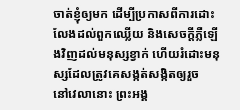ចាត់ខ្ញុំឲ្យមក ដើម្បីប្រកាសពីការដោះលែងដល់ពួកឈ្លើយ និងសេចក្តីភ្លឺឡើងវិញដល់មនុស្សខ្វាក់ ហើយរំដោះមនុស្សដែលត្រូវគេសង្កត់សង្កិតឲ្យរួច
នៅវេលានោះ ព្រះអង្គ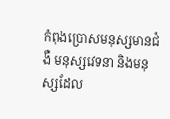កំពុងប្រោសមនុស្សមានជំងឺ មនុស្សវេទនា និងមនុស្សដែល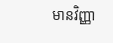មានវិញ្ញា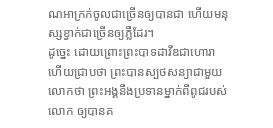ណអាក្រក់ចូលជាច្រើនឲ្យបានជា ហើយមនុស្សខ្វាក់ជាច្រើនឲ្យភ្លឺដែរ។
ដូច្នេះ ដោយព្រោះព្រះបាទដាវីឌជាហោរា ហើយជ្រាបថា ព្រះបានស្បថសន្យាជាមួយលោកថា ព្រះអង្គនឹងប្រទានម្នាក់ពីពូជរបស់លោក ឲ្យបានគ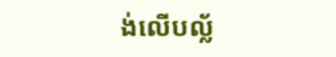ង់លើបល្ល័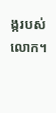ង្ករបស់លោក។